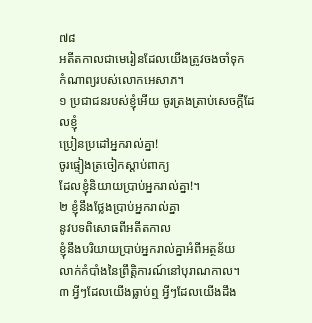៧៨
អតីតកាលជាមេរៀនដែលយើងត្រូវចងចាំទុក
កំណាព្យរបស់លោកអេសាភ។
១ ប្រជាជនរបស់ខ្ញុំអើយ ចូរត្រងត្រាប់សេចក្ដីដែលខ្ញុំ
ប្រៀនប្រដៅអ្នករាល់គ្នា!
ចូរផ្ទៀងត្រចៀកស្ដាប់ពាក្យ
ដែលខ្ញុំនិយាយប្រាប់អ្នករាល់គ្នា!។
២ ខ្ញុំនឹងថ្លែងប្រាប់អ្នករាល់គ្នា
នូវបទពិសោធពីអតីតកាល
ខ្ញុំនឹងបរិយាយប្រាប់អ្នករាល់គ្នាអំពីអត្ថន័យ
លាក់កំបាំងនៃព្រឹត្តិការណ៍នៅបុរាណកាល។
៣ អ្វីៗដែលយើងធ្លាប់ឮ អ្វីៗដែលយើងដឹង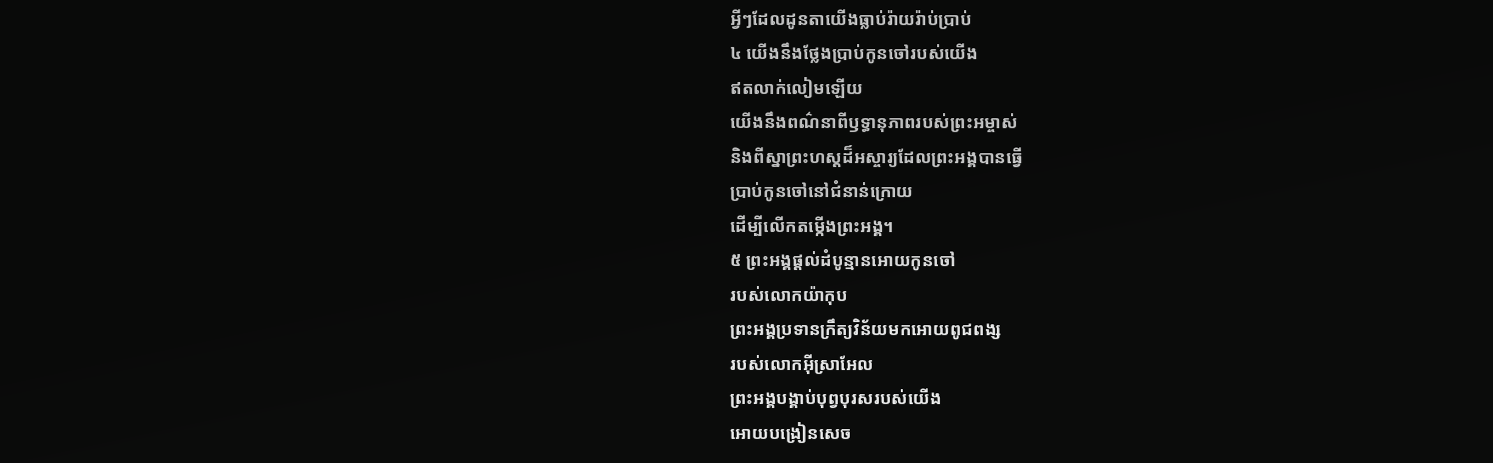អ្វីៗដែលដូនតាយើងធ្លាប់រ៉ាយរ៉ាប់ប្រាប់
៤ យើងនឹងថ្លែងប្រាប់កូនចៅរបស់យើង
ឥតលាក់លៀមឡើយ
យើងនឹងពណ៌នាពីឫទ្ធានុភាពរបស់ព្រះអម្ចាស់
និងពីស្នាព្រះហស្ដដ៏អស្ចារ្យដែលព្រះអង្គបានធ្វើ
ប្រាប់កូនចៅនៅជំនាន់ក្រោយ
ដើម្បីលើកតម្កើងព្រះអង្គ។
៥ ព្រះអង្គផ្ដល់ដំបូន្មានអោយកូនចៅ
របស់លោកយ៉ាកុប
ព្រះអង្គប្រទានក្រឹត្យវិន័យមកអោយពូជពង្ស
របស់លោកអ៊ីស្រាអែល
ព្រះអង្គបង្គាប់បុព្វបុរសរបស់យើង
អោយបង្រៀនសេច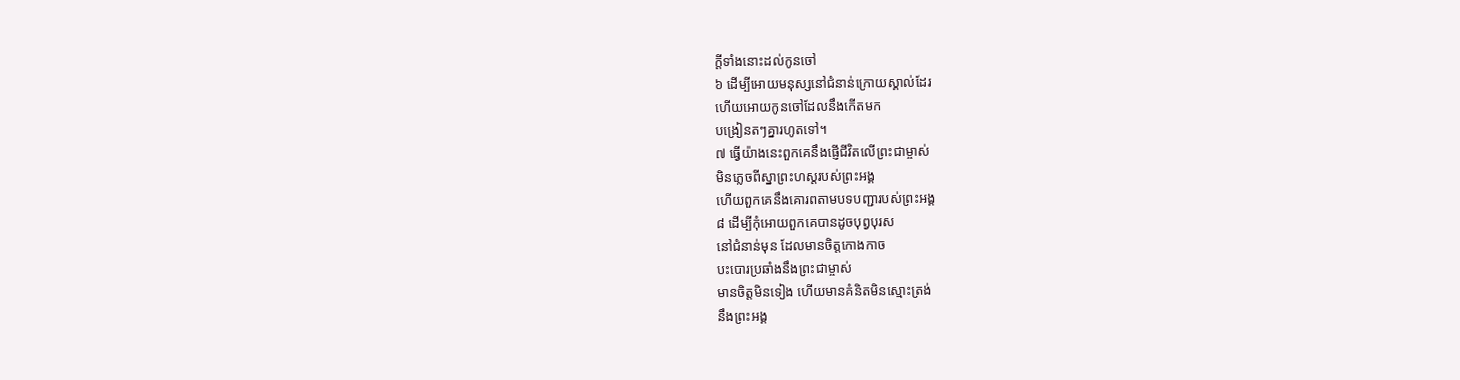ក្ដីទាំងនោះដល់កូនចៅ
៦ ដើម្បីអោយមនុស្សនៅជំនាន់ក្រោយស្គាល់ដែរ
ហើយអោយកូនចៅដែលនឹងកើតមក
បង្រៀនតៗគ្នារហូតទៅ។
៧ ធ្វើយ៉ាងនេះពួកគេនឹងផ្ញើជីវិតលើព្រះជាម្ចាស់
មិនភ្លេចពីស្នាព្រះហស្ដរបស់ព្រះអង្គ
ហើយពួកគេនឹងគោរពតាមបទបញ្ជារបស់ព្រះអង្គ
៨ ដើម្បីកុំអោយពួកគេបានដូចបុព្វបុរស
នៅជំនាន់មុន ដែលមានចិត្តកោងកាច
បះបោរប្រឆាំងនឹងព្រះជាម្ចាស់
មានចិត្តមិនទៀង ហើយមានគំនិតមិនស្មោះត្រង់
នឹងព្រះអង្គ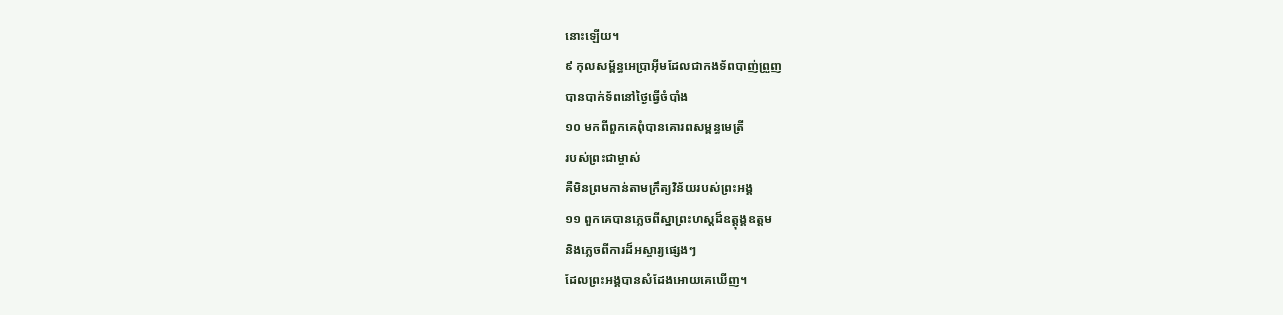នោះឡើយ។
៩ កុលសម្ព័ន្ធអេប្រាអ៊ីមដែលជាកងទ័ពបាញ់ព្រួញ
បានបាក់ទ័ពនៅថ្ងៃធ្វើចំបាំង
១០ មកពីពួកគេពុំបានគោរពសម្ពន្ធមេត្រី
របស់ព្រះជាម្ចាស់
គឺមិនព្រមកាន់តាមក្រឹត្យវិន័យរបស់ព្រះអង្គ
១១ ពួកគេបានភ្លេចពីស្នាព្រះហស្ដដ៏ឧត្ដុង្គឧត្ដម
និងភ្លេចពីការដ៏អស្ចារ្យផ្សេងៗ
ដែលព្រះអង្គបានសំដែងអោយគេឃើញ។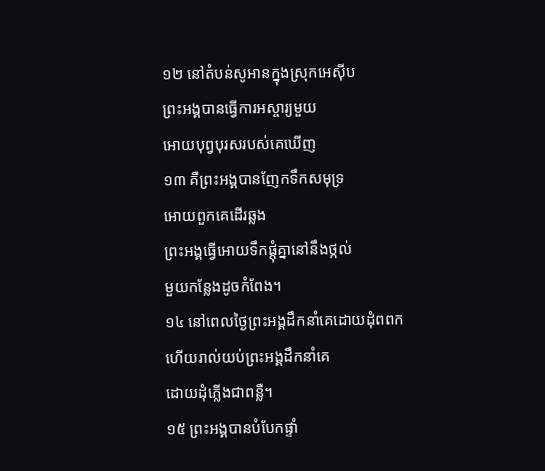១២ នៅតំបន់សូអានក្នុងស្រុកអេស៊ីប
ព្រះអង្គបានធ្វើការអស្ចារ្យមួយ
អោយបុព្វបុរសរបស់គេឃើញ
១៣ គឺព្រះអង្គបានញែកទឹកសមុទ្រ
អោយពួកគេដើរឆ្លង
ព្រះអង្គធ្វើអោយទឹកផ្ដុំគ្នានៅនឹងថ្កល់
មួយកន្លែងដូចកំពែង។
១៤ នៅពេលថ្ងៃព្រះអង្គដឹកនាំគេដោយដុំពពក
ហើយរាល់យប់ព្រះអង្គដឹកនាំគេ
ដោយដុំភ្លើងជាពន្លឺ។
១៥ ព្រះអង្គបានបំបែកផ្ទាំ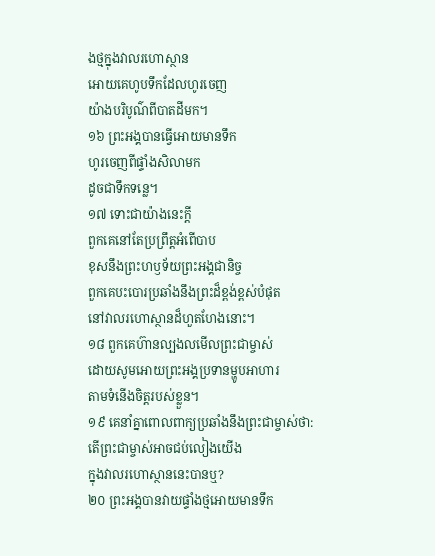ងថ្មក្នុងវាលរហោស្ថាន
អោយគេហូបទឹកដែលហូរចេញ
យ៉ាងបរិបូណ៌ពីបាតដីមក។
១៦ ព្រះអង្គបានធ្វើអោយមានទឹក
ហូរចេញពីផ្ទាំងសិលាមក
ដូចជាទឹកទន្លេ។
១៧ ទោះជាយ៉ាងនេះក្ដី
ពួកគេនៅតែប្រព្រឹត្តអំពើបាប
ខុសនឹងព្រះហឫទ័យព្រះអង្គជានិច្ច
ពួកគេបះបោរប្រឆាំងនឹងព្រះដ៏ខ្ពង់ខ្ពស់បំផុត
នៅវាលរហោស្ថានដ៏ហួតហែងនោះ។
១៨ ពួកគេហ៊ានល្បងលមើលព្រះជាម្ចាស់
ដោយសូមអោយព្រះអង្គប្រទានម្ហូបអាហារ
តាមទំនើងចិត្តរបស់ខ្លួន។
១៩ គេនាំគ្នាពោលពាក្យប្រឆាំងនឹងព្រះជាម្ចាស់ថា:
តើព្រះជាម្ចាស់អាចជប់លៀងយើង
ក្នុងវាលរហោស្ថាននេះបានឬ?
២០ ព្រះអង្គបានវាយផ្ទាំងថ្មអោយមានទឹក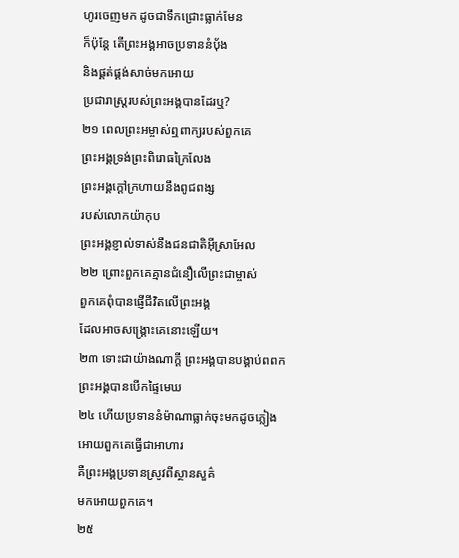ហូរចេញមក ដូចជាទឹកជ្រោះធ្លាក់មែន
ក៏ប៉ុន្តែ តើព្រះអង្គអាចប្រទាននំបុ័ង
និងផ្គត់ផ្គង់សាច់មកអោយ
ប្រជារាស្ត្ររបស់ព្រះអង្គបានដែរឬ?
២១ ពេលព្រះអម្ចាស់ឮពាក្យរបស់ពួកគេ
ព្រះអង្គទ្រង់ព្រះពិរោធក្រៃលែង
ព្រះអង្គក្ដៅក្រហាយនឹងពូជពង្ស
របស់លោកយ៉ាកុប
ព្រះអង្គខ្ញាល់ទាស់នឹងជនជាតិអ៊ីស្រាអែល
២២ ព្រោះពួកគេគ្មានជំនឿលើព្រះជាម្ចាស់
ពួកគេពុំបានផ្ញើជីវិតលើព្រះអង្គ
ដែលអាចសង្គ្រោះគេនោះឡើយ។
២៣ ទោះជាយ៉ាងណាក្ដី ព្រះអង្គបានបង្គាប់ពពក
ព្រះអង្គបានបើកផ្ទៃមេឃ
២៤ ហើយប្រទាននំម៉ាណាធ្លាក់ចុះមកដូចភ្លៀង
អោយពួកគេធ្វើជាអាហារ
គឺព្រះអង្គប្រទានស្រូវពីស្ថានសួគ៌
មកអោយពួកគេ។
២៥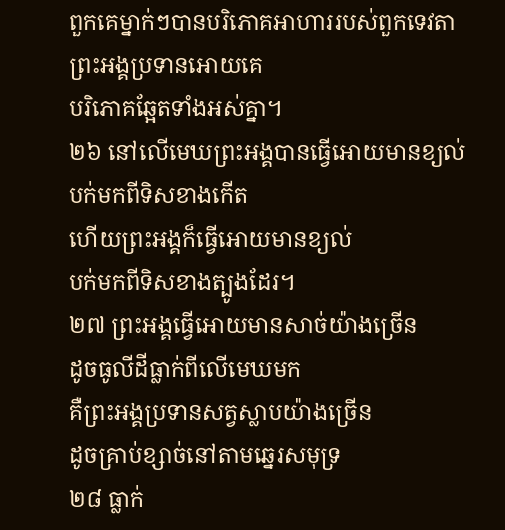ពួកគេម្នាក់ៗបានបរិភោគអាហាររបស់ពួកទេវតា
ព្រះអង្គប្រទានអោយគេ
បរិភោគឆ្អែតទាំងអស់គ្នា។
២៦ នៅលើមេឃព្រះអង្គបានធ្វើអោយមានខ្យល់
បក់មកពីទិសខាងកើត
ហើយព្រះអង្គក៏ធ្វើអោយមានខ្យល់
បក់មកពីទិសខាងត្បូងដែរ។
២៧ ព្រះអង្គធ្វើអោយមានសាច់យ៉ាងច្រើន
ដូចធូលីដីធ្លាក់ពីលើមេឃមក
គឺព្រះអង្គប្រទានសត្វស្លាបយ៉ាងច្រើន
ដូចគ្រាប់ខ្សាច់នៅតាមឆ្នេរសមុទ្រ
២៨ ធ្លាក់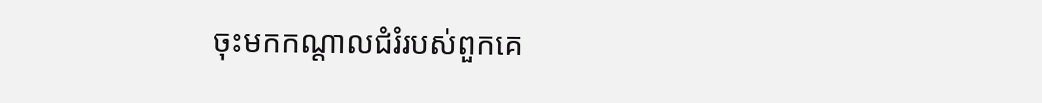ចុះមកកណ្ដាលជំរំរបស់ពួកគេ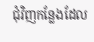ជុំវិញកន្លែងដែល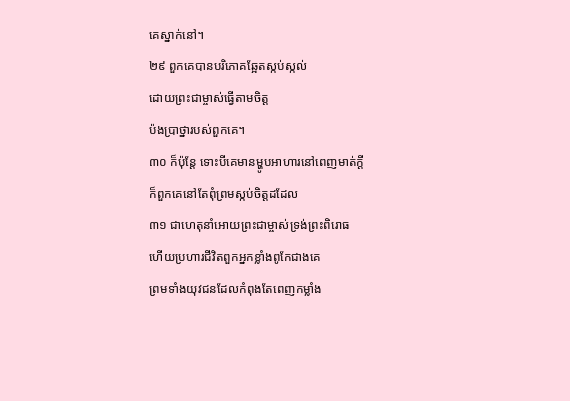គេស្នាក់នៅ។
២៩ ពួកគេបានបរិភោគឆ្អែតស្កប់ស្កល់
ដោយព្រះជាម្ចាស់ធ្វើតាមចិត្ត
ប៉ងប្រាថ្នារបស់ពួកគេ។
៣០ ក៏ប៉ុន្តែ ទោះបីគេមានម្ហូបអាហារនៅពេញមាត់ក្ដី
ក៏ពួកគេនៅតែពុំព្រមស្កប់ចិត្តដដែល
៣១ ជាហេតុនាំអោយព្រះជាម្ចាស់ទ្រង់ព្រះពិរោធ
ហើយប្រហារជីវិតពួកអ្នកខ្លាំងពូកែជាងគេ
ព្រមទាំងយុវជនដែលកំពុងតែពេញកម្លាំង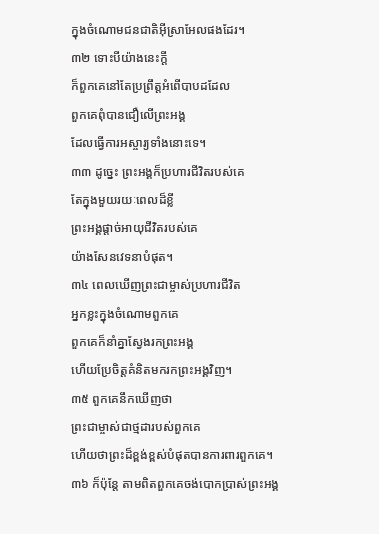ក្នុងចំណោមជនជាតិអ៊ីស្រាអែលផងដែរ។
៣២ ទោះបីយ៉ាងនេះក្ដី
ក៏ពួកគេនៅតែប្រព្រឹត្តអំពើបាបដដែល
ពួកគេពុំបានជឿលើព្រះអង្គ
ដែលធ្វើការអស្ចារ្យទាំងនោះទេ។
៣៣ ដូច្នេះ ព្រះអង្គក៏ប្រហារជីវិតរបស់គេ
តែក្នុងមួយរយៈពេលដ៏ខ្លី
ព្រះអង្គផ្ដាច់អាយុជីវិតរបស់គេ
យ៉ាងសែនវេទនាបំផុត។
៣៤ ពេលឃើញព្រះជាម្ចាស់ប្រហារជីវិត
អ្នកខ្លះក្នុងចំណោមពួកគេ
ពួកគេក៏នាំគ្នាស្វែងរកព្រះអង្គ
ហើយប្រែចិត្តគំនិតមករកព្រះអង្គវិញ។
៣៥ ពួកគេនឹកឃើញថា
ព្រះជាម្ចាស់ជាថ្មដារបស់ពួកគេ
ហើយថាព្រះដ៏ខ្ពង់ខ្ពស់បំផុតបានការពារពួកគេ។
៣៦ ក៏ប៉ុន្តែ តាមពិតពួកគេចង់បោកប្រាស់ព្រះអង្គ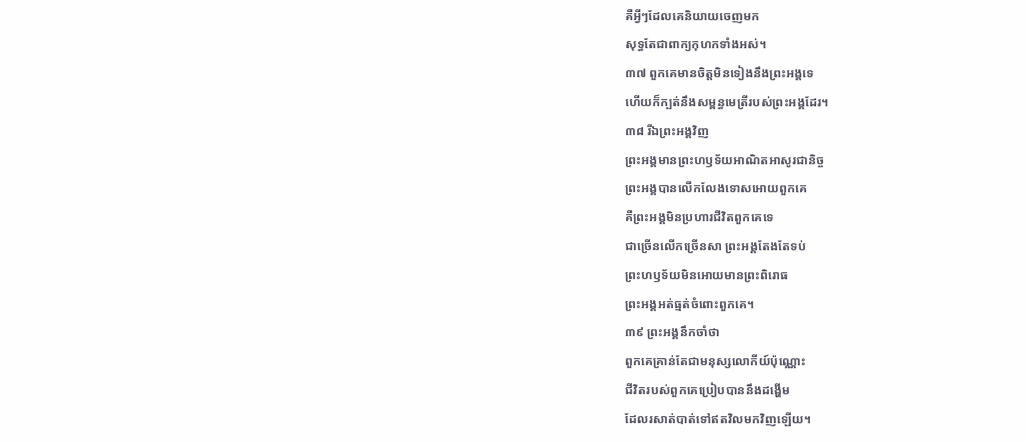គឺអ្វីៗដែលគេនិយាយចេញមក
សុទ្ធតែជាពាក្យកុហកទាំងអស់។
៣៧ ពួកគេមានចិត្តមិនទៀងនឹងព្រះអង្គទេ
ហើយក៏ក្បត់នឹងសម្ពន្ធមេត្រីរបស់ព្រះអង្គដែរ។
៣៨ រីឯព្រះអង្គវិញ
ព្រះអង្គមានព្រះហឫទ័យអាណិតអាសូរជានិច្ច
ព្រះអង្គបានលើកលែងទោសអោយពួកគេ
គឺព្រះអង្គមិនប្រហារជីវិតពួកគេទេ
ជាច្រើនលើកច្រើនសា ព្រះអង្គតែងតែទប់
ព្រះហឫទ័យមិនអោយមានព្រះពិរោធ
ព្រះអង្គអត់ធ្មត់ចំពោះពួកគេ។
៣៩ ព្រះអង្គនឹកចាំថា
ពួកគេគ្រាន់តែជាមនុស្សលោកីយ៍ប៉ុណ្ណោះ
ជីវិតរបស់ពួកគេប្រៀបបាននឹងដង្ហើម
ដែលរសាត់បាត់ទៅឥតវិលមកវិញឡើយ។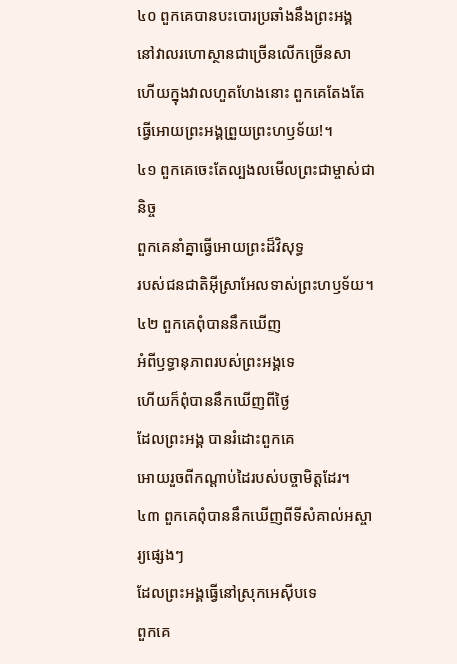៤០ ពួកគេបានបះបោរប្រឆាំងនឹងព្រះអង្គ
នៅវាលរហោស្ថានជាច្រើនលើកច្រើនសា
ហើយក្នុងវាលហួតហែងនោះ ពួកគេតែងតែ
ធ្វើអោយព្រះអង្គព្រួយព្រះហឫទ័យ!។
៤១ ពួកគេចេះតែល្បងលមើលព្រះជាម្ចាស់ជានិច្ច
ពួកគេនាំគ្នាធ្វើអោយព្រះដ៏វិសុទ្ធ
របស់ជនជាតិអ៊ីស្រាអែលទាស់ព្រះហឫទ័យ។
៤២ ពួកគេពុំបាននឹកឃើញ
អំពីឫទ្ធានុភាពរបស់ព្រះអង្គទេ
ហើយក៏ពុំបាននឹកឃើញពីថ្ងៃ
ដែលព្រះអង្គ បានរំដោះពួកគេ
អោយរួចពីកណ្ដាប់ដៃរបស់បច្ចាមិត្តដែរ។
៤៣ ពួកគេពុំបាននឹកឃើញពីទីសំគាល់អស្ចារ្យផ្សេងៗ
ដែលព្រះអង្គធ្វើនៅស្រុកអេស៊ីបទេ
ពួកគេ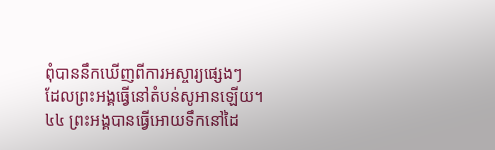ពុំបាននឹកឃើញពីការអស្ចារ្យផ្សេងៗ
ដែលព្រះអង្គធ្វើនៅតំបន់សូអានឡើយ។
៤៤ ព្រះអង្គបានធ្វើអោយទឹកនៅដៃ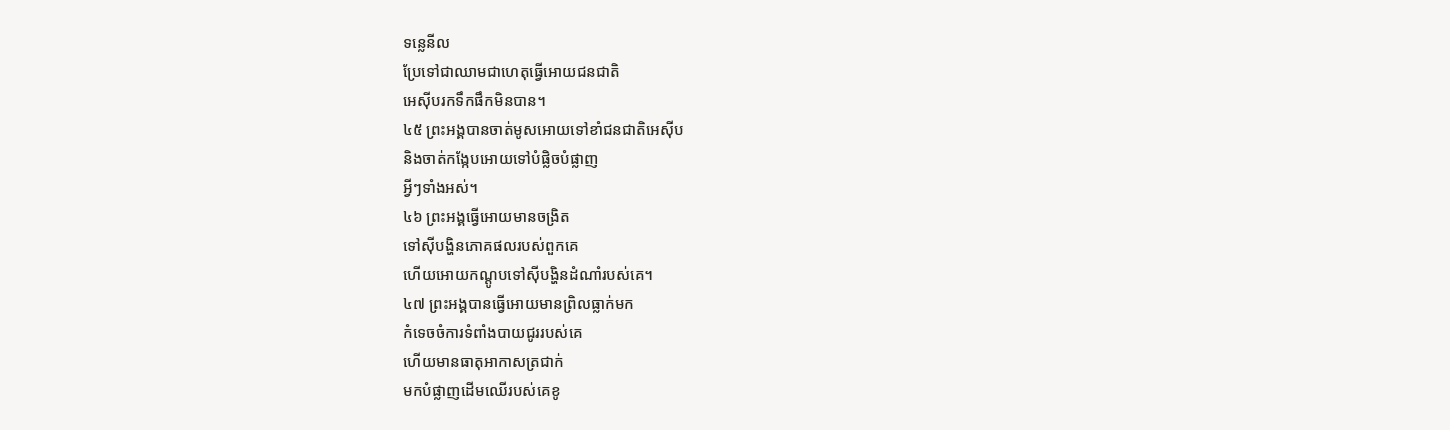ទន្លេនីល
ប្រែទៅជាឈាមជាហេតុធ្វើអោយជនជាតិ
អេស៊ីបរកទឹកផឹកមិនបាន។
៤៥ ព្រះអង្គបានចាត់មូសអោយទៅខាំជនជាតិអេស៊ីប
និងចាត់កង្កែបអោយទៅបំផ្លិចបំផ្លាញ
អ្វីៗទាំងអស់។
៤៦ ព្រះអង្គធ្វើអោយមានចង្រិត
ទៅស៊ីបង្ហិនភោគផលរបស់ពួកគេ
ហើយអោយកណ្ដូបទៅស៊ីបង្ហិនដំណាំរបស់គេ។
៤៧ ព្រះអង្គបានធ្វើអោយមានព្រិលធ្លាក់មក
កំទេចចំការទំពាំងបាយជូររបស់គេ
ហើយមានធាតុអាកាសត្រជាក់
មកបំផ្លាញដើមឈើរបស់គេខូ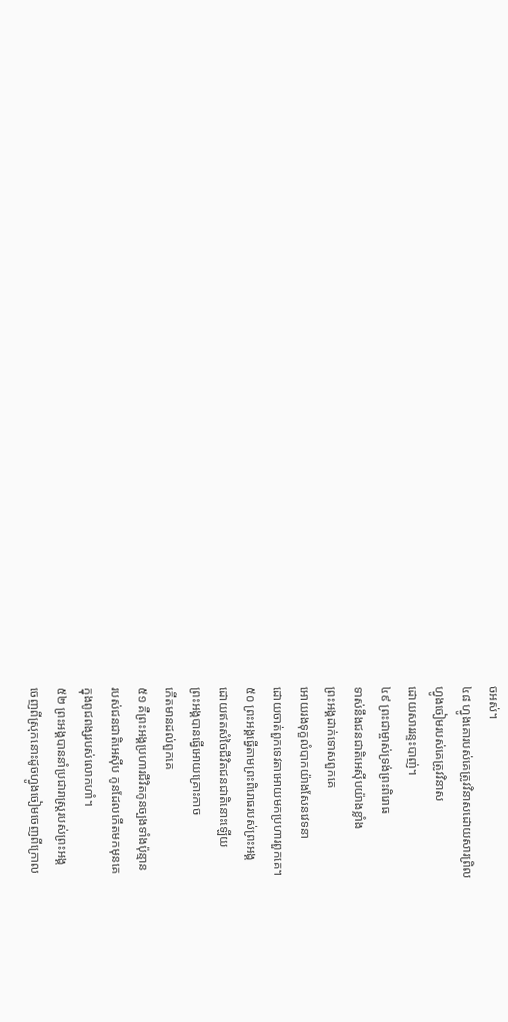ចអស់។
៤៨ ហ្វូងគោរបស់គេត្រូវវិនាសដោយសារព្រិល
ហ្វូងចៀមរបស់គេត្រូវវិនាស
ដោយសាររន្ទះបាញ់។
៤៩ ព្រះជាម្ចាស់ទ្រង់ព្រះពិរោធ
ទាស់នឹងជនជាតិអេស៊ីបយ៉ាងខ្លាំង
ព្រះអង្គដាក់ទោសពួកគេ
អោយរងទុក្ខលំបាកយ៉ាងសែនវេទនា
ដោយចាត់ពួកទេវតាអោយមកប្រហារពួកគេ។
៥០ ព្រះអង្គធ្វើតាមព្រះពិរោធរបស់ព្រះអង្គ
ដោយឥតសំចៃជីវិតជនជាតិនោះឡើយ
ព្រះអង្គបានធ្វើអោយគ្រោះកាច
កើតមានដល់ពួកគេ
៥១ គឺព្រះអង្គប្រហារជីវិតកូនច្បងទាំងប៉ុន្មាន
របស់ជនជាតិអេស៊ីប កូនដែលកើតមកមុនគេ
ក្នុងពូជពង្សរបស់លោកហាំ។
៥២ ព្រះអង្គបាននាំប្រជារាស្ត្ររបស់ព្រះអង្គ
ចេញពីស្រុកនោះដូចហ្វូងចៀមចេញពីក្រោល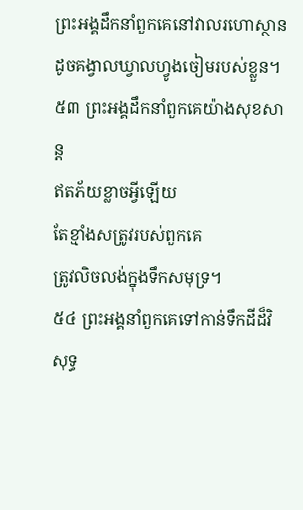ព្រះអង្គដឹកនាំពួកគេនៅវាលរហោស្ថាន
ដូចគង្វាលឃ្វាលហ្វូងចៀមរបស់ខ្លួន។
៥៣ ព្រះអង្គដឹកនាំពួកគេយ៉ាងសុខសាន្ត
ឥតភ័យខ្លាចអ្វីឡើយ
តែខ្មាំងសត្រូវរបស់ពួកគេ
ត្រូវលិចលង់ក្នុងទឹកសមុទ្រ។
៥៤ ព្រះអង្គនាំពួកគេទៅកាន់ទឹកដីដ៏វិសុទ្ធ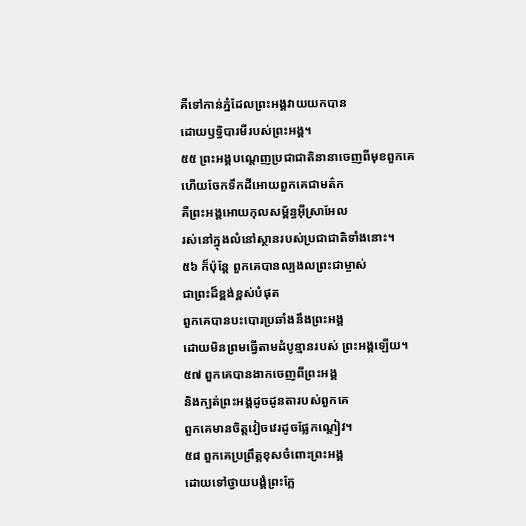គឺទៅកាន់ភ្នំដែលព្រះអង្គវាយយកបាន
ដោយឫទ្ធិបារមីរបស់ព្រះអង្គ។
៥៥ ព្រះអង្គបណ្ដេញប្រជាជាតិនានាចេញពីមុខពួកគេ
ហើយចែកទឹកដីអោយពួកគេជាមត៌ក
គឺព្រះអង្គអោយកុលសម្ព័ន្ធអ៊ីស្រាអែល
រស់នៅក្នុងលំនៅស្ថានរបស់ប្រជាជាតិទាំងនោះ។
៥៦ ក៏ប៉ុន្តែ ពួកគេបានល្បងលព្រះជាម្ចាស់
ជាព្រះដ៏ខ្ពង់ខ្ពស់បំផុត
ពួកគេបានបះបោរប្រឆាំងនឹងព្រះអង្គ
ដោយមិនព្រមធ្វើតាមដំបូន្មានរបស់ ព្រះអង្គឡើយ។
៥៧ ពួកគេបានងាកចេញពីព្រះអង្គ
និងក្បត់ព្រះអង្គដូចដូនតារបស់ពួកគេ
ពួកគេមានចិត្តវៀចវេរដូចផ្លែកណ្ដៀវ។
៥៨ ពួកគេប្រព្រឹត្តខុសចំពោះព្រះអង្គ
ដោយទៅថ្វាយបង្គំព្រះក្លែ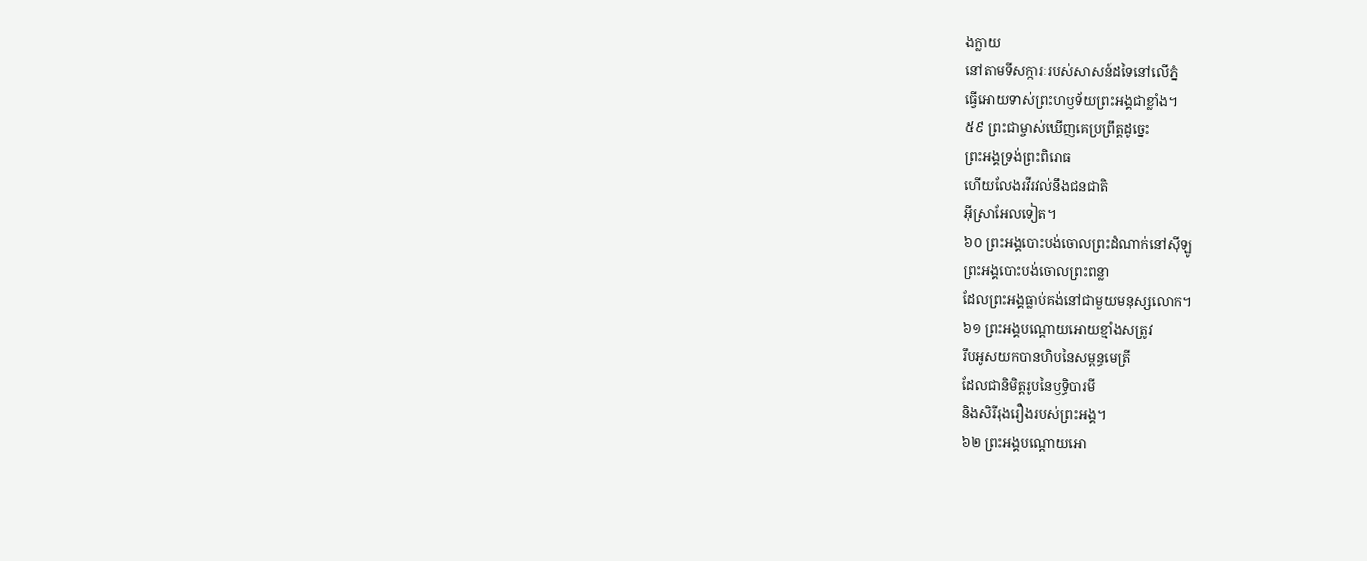ងក្លាយ
នៅតាមទីសក្ការៈរបស់សាសន៍ដទៃនៅលើភ្នំ
ធ្វើអោយទាស់ព្រះហឫទ័យព្រះអង្គជាខ្លាំង។
៥៩ ព្រះជាម្ចាស់ឃើញគេប្រព្រឹត្តដូច្នេះ
ព្រះអង្គទ្រង់ព្រះពិរោធ
ហើយលែងរវីរវល់នឹងជនជាតិ
អ៊ីស្រាអែលទៀត។
៦០ ព្រះអង្គបោះបង់ចោលព្រះដំណាក់នៅស៊ីឡូ
ព្រះអង្គបោះបង់ចោលព្រះពន្លា
ដែលព្រះអង្គធ្លាប់គង់នៅជាមួយមនុស្សលោក។
៦១ ព្រះអង្គបណ្ដោយអោយខ្មាំងសត្រូវ
រឹបអូសយកបានហិបនៃសម្ពន្ធមេត្រី
ដែលជានិមិត្តរូបនៃឫទ្ធិបារមី
និងសិរីរុងរឿងរបស់ព្រះអង្គ។
៦២ ព្រះអង្គបណ្ដោយអោ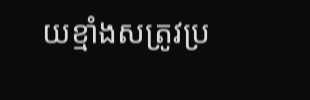យខ្មាំងសត្រូវប្រ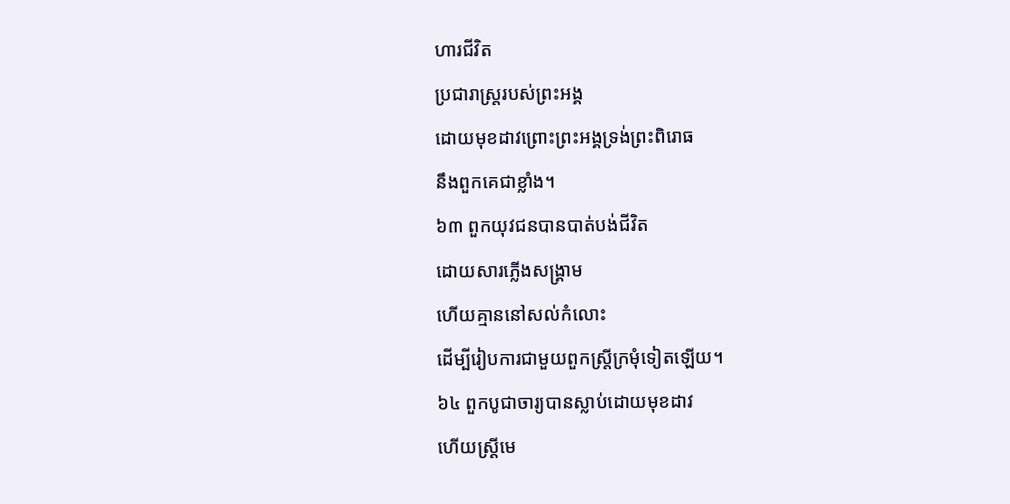ហារជីវិត
ប្រជារាស្ត្ររបស់ព្រះអង្គ
ដោយមុខដាវព្រោះព្រះអង្គទ្រង់ព្រះពិរោធ
នឹងពួកគេជាខ្លាំង។
៦៣ ពួកយុវជនបានបាត់បង់ជីវិត
ដោយសារភ្លើងសង្គ្រាម
ហើយគ្មាននៅសល់កំលោះ
ដើម្បីរៀបការជាមួយពួកស្ត្រីក្រមុំទៀតឡើយ។
៦៤ ពួកបូជាចារ្យបានស្លាប់ដោយមុខដាវ
ហើយស្ត្រីមេ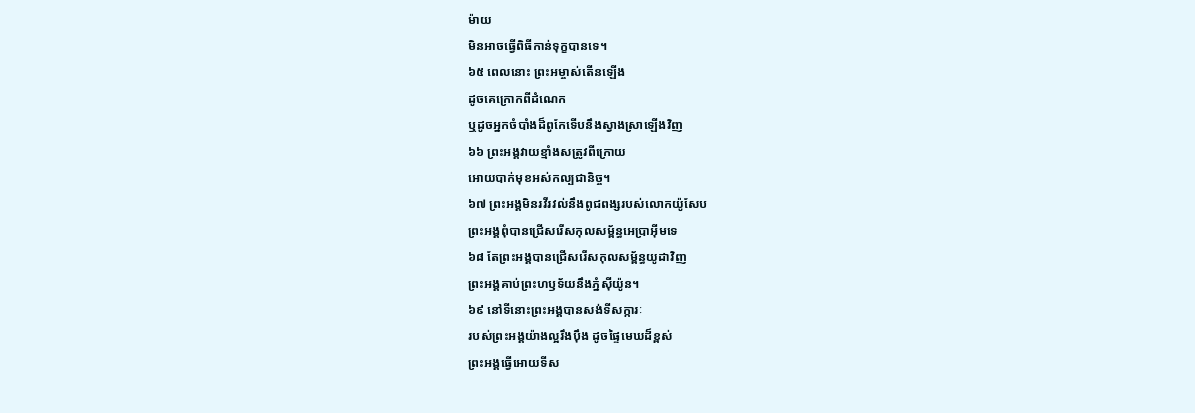ម៉ាយ
មិនអាចធ្វើពិធីកាន់ទុក្ខបានទេ។
៦៥ ពេលនោះ ព្រះអម្ចាស់តើនឡើង
ដូចគេក្រោកពីដំណេក
ឬដូចអ្នកចំបាំងដ៏ពូកែទើបនឹងស្វាងស្រាឡើងវិញ
៦៦ ព្រះអង្គវាយខ្មាំងសត្រូវពីក្រោយ
អោយបាក់មុខអស់កល្បជានិច្ច។
៦៧ ព្រះអង្គមិនរវីរវល់នឹងពូជពង្សរបស់លោកយ៉ូសែប
ព្រះអង្គពុំបានជ្រើសរើសកុលសម្ព័ន្ធអេប្រាអ៊ីមទេ
៦៨ តែព្រះអង្គបានជ្រើសរើសកុលសម្ព័ន្ធយូដាវិញ
ព្រះអង្គគាប់ព្រះហឫទ័យនឹងភ្នំស៊ីយ៉ូន។
៦៩ នៅទីនោះព្រះអង្គបានសង់ទីសក្ការៈ
របស់ព្រះអង្គយ៉ាងល្អរឹងប៉ឹង ដូចផ្ទៃមេឃដ៏ខ្ពស់
ព្រះអង្គធ្វើអោយទីស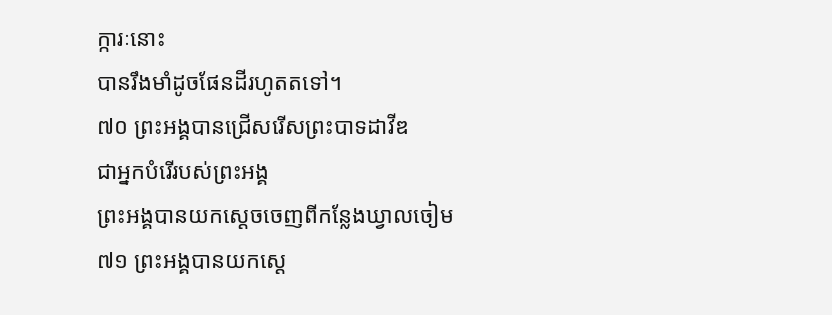ក្ការៈនោះ
បានរឹងមាំដូចផែនដីរហូតតទៅ។
៧០ ព្រះអង្គបានជ្រើសរើសព្រះបាទដាវីឌ
ជាអ្នកបំរើរបស់ព្រះអង្គ
ព្រះអង្គបានយកស្ដេចចេញពីកន្លែងឃ្វាលចៀម
៧១ ព្រះអង្គបានយកស្ដេ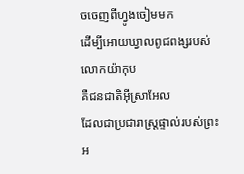ចចេញពីហ្វូងចៀមមក
ដើម្បីអោយឃ្វាលពូជពង្សរបស់លោកយ៉ាកុប
គឺជនជាតិអ៊ីស្រាអែល
ដែលជាប្រជារាស្ត្រផ្ទាល់របស់ព្រះអ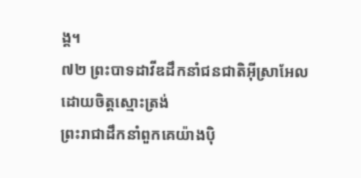ង្គ។
៧២ ព្រះបាទដាវីឌដឹកនាំជនជាតិអ៊ីស្រាអែល
ដោយចិត្តស្មោះត្រង់
ព្រះរាជាដឹកនាំពួកគេយ៉ាងប៉ិ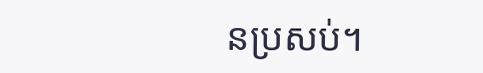នប្រសប់។